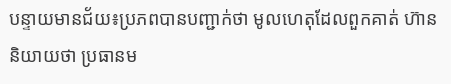បន្ទាយមានជ័យ៖ប្រភពបានបញ្ជាក់ថា មូលហេតុដែលពួកគាត់ ហ៊ាននិយាយថា ប្រធានម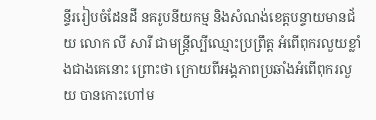ន្ទីររៀបចំដែនដី នគរូបនីយកម្ម និងសំណង់ខេត្តបន្ទាយមានជ័យ លោក លី សារី ជាមន្ត្រីល្បីឈ្មោះប្រព្រឹត្ត អំពើពុករលួយខ្លាំងជាងគេនោះ ព្រោះថា ក្រោយពីអង្គភាពប្រឆាំងអំពើពុករលួយ បានកោះហៅម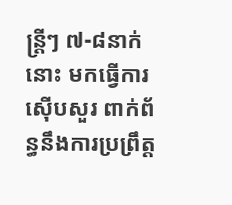ន្ត្រីៗ ៧-៨នាក់នោះ មកធ្វើការស៊ើបសួរ ពាក់ព័ន្ធនឹងការប្រព្រឹត្ត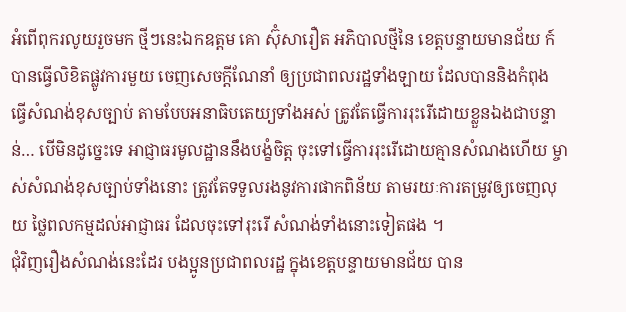អំពើពុករលូយរួចមក ថ្មីៗនេះឯកឧត្តម គោ ស៊ុំសារឿត អភិបាលថ្មីនៃ ខេត្តបន្ទាយមានជ័យ ក៍បានធ្វើលិខិតផ្លូវការមួយ ចេញសេចក្ដីណែនាំ ឲ្យប្រជាពលរដ្ឋទាំងឡាយ ដែលបាននិងកំពុង ធ្វើសំណង់ខុសច្បាប់ តាមបែបអនាធិបតេយ្យទាំងអស់ ត្រូវតែធ្វើការរុះរើដោយខ្លួនឯងជាបន្ទាន់… បើមិនដូច្នេះទេ អាជ្ញាធរមូលដ្ឋាននឹងបង្ខំចិត្ត ចុះទៅធ្វើការរុះរើដោយគ្មានសំណងហើយ ម្ចាស់សំណង់ខុសច្បាប់ទាំងនោះ ត្រូវតែទទួលរងនូវការផាកពិន័យ តាមរយៈការតម្រូវឲ្យចេញលុយ ថ្លៃពលកម្មដល់អាជ្ញាធរ ដែលចុះទៅរុះរើ សំណង់ទាំងនោះទៀតផង ។
ជុំវិញរឿងសំណង់នេះដែរ បងប្អូនប្រជាពលរដ្ឋ ក្នុងខេត្តបន្ទាយមានជ័យ បាន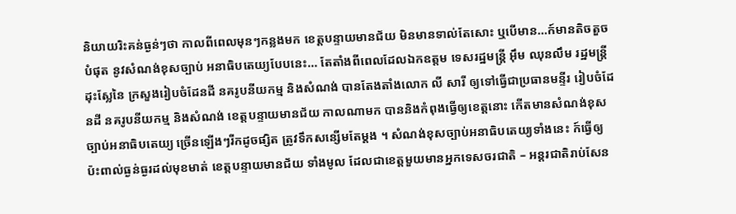និយាយរិះគន់ធ្ងន់ៗថា កាលពីពេលមុនៗកន្លងមក ខេត្តបន្ទាយមានជ័យ មិនមានទាល់តែសោះ ឬបើមាន…ក៍មានតិចតួចបំផុត នូវសំណង់ខុសច្បាប់ អនាធិបតេយ្យបែបនេះ… តែតាំងពីពេលដែលឯកឧត្តម ទេសរដ្ឋមន្ត្រី អ៊ឹម ឈុនលឹម រដ្ឋមន្ត្រីដុះស្លែនៃ ក្រសួងរៀបចំដែនដី នគរូបនីយកម្ម និងសំណង់ បានតែងតាំងលោក លី សារី ឲ្យទៅធ្វើជាប្រធានមន្ទីរ រៀបចំដែនដី នគរូបនីយកម្ម និងសំណង់ ខេត្តបន្ទាយមានជ័យ កាលណាមក បាននិងកំពុងធ្វើឲ្យខេត្តនោះ កើតមានសំណង់ខុសច្បាប់អនាធិបតេយ្យ ច្រើនឡើងៗរីកដូចផ្សិត ត្រូវទឹកសន្សើមតែម្ដង ។ សំណង់ខុសច្បាប់អនាធិបតេយ្យទាំងនេះ ក៍ធ្វើឲ្យប៉ះពាល់ធ្ងន់ធ្ងរដល់មុខមាត់ ខេត្តបន្ទាយមានជ័យ ទាំងមូល ដែលជាខេត្តមួយមានអ្នកទេសចរជាតិ – អន្តរជាតិរាប់សែន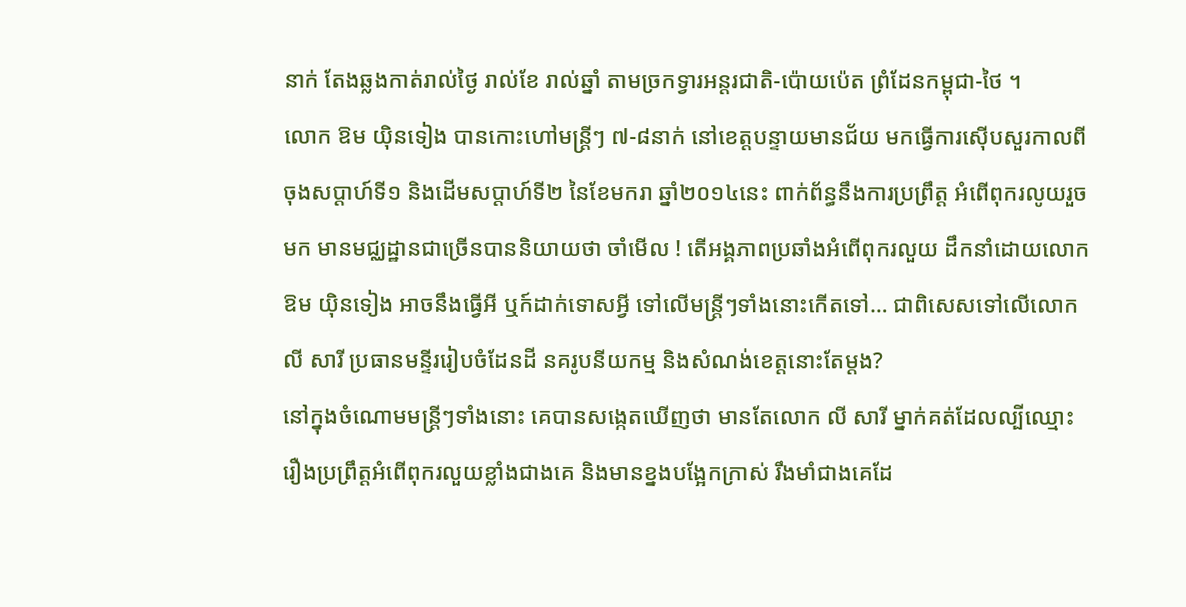នាក់ តែងឆ្លងកាត់រាល់ថ្ងៃ រាល់ខែ រាល់ឆ្នាំ តាមច្រកទ្វារអន្តរជាតិ-ប៉ោយប៉េត ព្រំដែនកម្ពុជា-ថៃ ។
លោក ឱម យ៉ិនទៀង បានកោះហៅមន្ត្រីៗ ៧-៨នាក់ នៅខេត្តបន្ទាយមានជ័យ មកធ្វើការស៊ើបសួរកាលពីចុងសប្ដាហ៍ទី១ និងដើមសប្ដាហ៍ទី២ នៃខែមករា ឆ្នាំ២០១៤នេះ ពាក់ព័ន្ធនឹងការប្រព្រឹត្ត អំពើពុករលូយរួចមក មានមជ្ឈដ្ឋានជាច្រើនបាននិយាយថា ចាំមើល ! តើអង្គភាពប្រឆាំងអំពើពុករលួយ ដឹកនាំដោយលោក ឱម យ៉ិនទៀង អាចនឹងធ្វើអី ឬក៍ដាក់ទោសអ្វី ទៅលើមន្ត្រីៗទាំងនោះកើតទៅ… ជាពិសេសទៅលើលោក លី សារី ប្រធានមន្ទីររៀបចំដែនដី នគរូបនីយកម្ម និងសំណង់ខេត្តនោះតែម្ដង?
នៅក្នុងចំណោមមន្ត្រីៗទាំងនោះ គេបានសង្កេតឃើញថា មានតែលោក លី សារី ម្នាក់គត់ដែលល្បីឈ្មោះ រឿងប្រព្រឹត្តអំពើពុករលួយខ្លាំងជាងគេ និងមានខ្នងបង្អែកក្រាស់ រឹងមាំជាងគេដែ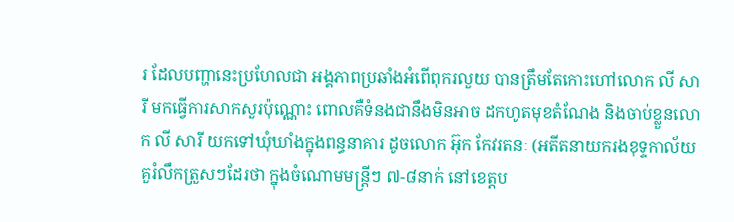រ ដែលបញ្ហានេះប្រហែលជា អង្គភាពប្រឆាំងអំពើពុករលួយ បានត្រឹមតែកោះហៅលោក លី សារី មកធ្វើការសាកសួរប៉ុណ្ណោះ ពោលគឺទំនងជានឹងមិនអាច ដកហូតមុខតំណែង និងចាប់ខ្លួនលោក លី សារី យកទៅឃុំឃាំងក្នុងពន្ធនាគារ ដូចលោក អ៊ុក កែវរតនៈ (អតីតនាយករងខុទ្ទកាល័យ គួរំលឹកត្រួសៗដែរថា ក្នុងចំណោមមន្ត្រីៗ ៧-៨នាក់ នៅខេត្តប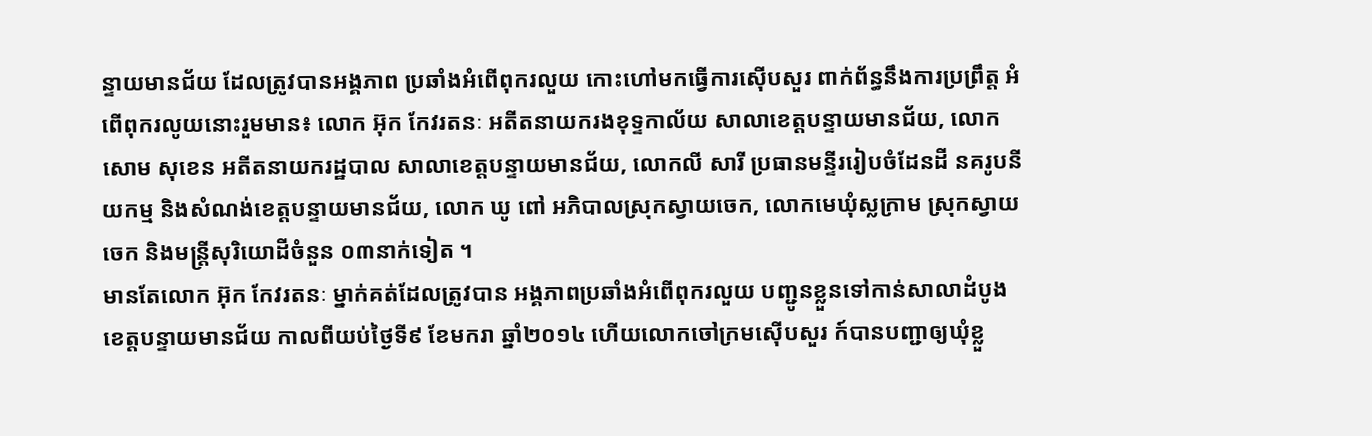ន្ទាយមានជ័យ ដែលត្រូវបានអង្គភាព ប្រឆាំងអំពើពុករលួយ កោះហៅមកធ្វើការស៊ើបសួរ ពាក់ព័ន្ធនឹងការប្រព្រឹត្ត អំពើពុករលូយនោះរួមមាន៖ លោក អ៊ុក កែវរតនៈ អតីតនាយករងខុទ្ទកាល័យ សាលាខេត្តបន្ទាយមានជ័យ, លោក សោម សុខេន អតីតនាយករដ្ឋបាល សាលាខេត្តបន្ទាយមានជ័យ, លោកលី សារី ប្រធានមន្ទីររៀបចំដែនដី នគរូបនីយកម្ម និងសំណង់ខេត្តបន្ទាយមានជ័យ, លោក ឃូ ពៅ អភិបាលស្រុកស្វាយចេក, លោកមេឃុំស្លក្រាម ស្រុកស្វាយចេក និងមន្ត្រីសុរិយោដីចំនួន ០៣នាក់ទៀត ។
មានតែលោក អ៊ុក កែវរតនៈ ម្នាក់គត់ដែលត្រូវបាន អង្គភាពប្រឆាំងអំពើពុករលួយ បញ្ជូនខ្លួនទៅកាន់សាលាដំបូង ខេត្តបន្ទាយមានជ័យ កាលពីយប់ថ្ងៃទី៩ ខែមករា ឆ្នាំ២០១៤ ហើយលោកចៅក្រមស៊ើបសួរ ក៍បានបញ្ជាឲ្យឃុំខ្លួ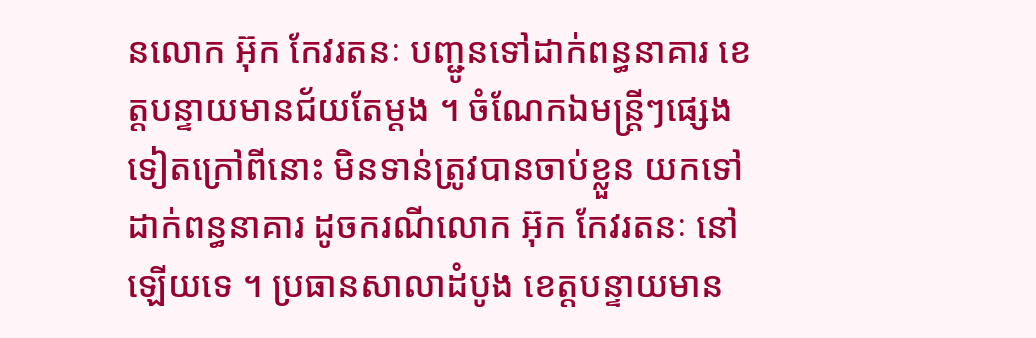នលោក អ៊ុក កែវរតនៈ បញ្ជូនទៅដាក់ពន្ធនាគារ ខេត្តបន្ទាយមានជ័យតែម្ដង ។ ចំណែកឯមន្ត្រីៗផ្សេងទៀតក្រៅពីនោះ មិនទាន់ត្រូវបានចាប់ខ្លួន យកទៅដាក់ពន្ធនាគារ ដូចករណីលោក អ៊ុក កែវរតនៈ នៅឡើយទេ ។ ប្រធានសាលាដំបូង ខេត្តបន្ទាយមាន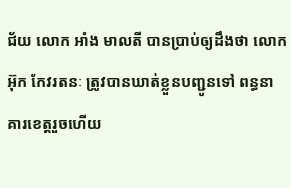ជ័យ លោក អាំង មាលតី បានប្រាប់ឲ្យដឹងថា លោក អ៊ុក កែវរតនៈ ត្រូវបានឃាត់ខ្លួនបញ្ជូនទៅ ពន្ធនាគារខេត្តរួចហើយ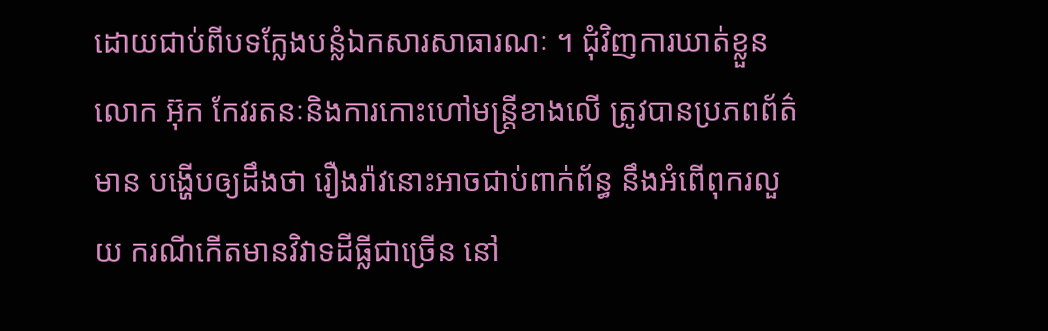ដោយជាប់ពីបទក្លែងបន្លំឯកសារសាធារណៈ ។ ជុំវិញការឃាត់ខ្លួនលោក អ៊ុក កែវរតនៈនិងការកោះហៅមន្ត្រីខាងលើ ត្រូវបានប្រភពព័ត៌មាន បង្ហើបឲ្យដឹងថា រឿងរ៉ាវនោះអាចជាប់ពាក់ព័ន្ធ នឹងអំពើពុករលួយ ករណីកើតមានវិវាទដីធ្លីជាច្រើន នៅ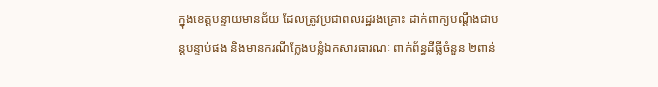ក្នុងខេត្ដបន្ទាយមានជ័យ ដែលត្រូវប្រជាពលរដ្ឋរងគ្រោះ ដាក់ពាក្យបណ្ដឹងជាបន្តបន្ទាប់ផង និងមានករណីក្លែងបន្លំឯកសារធារណៈ ពាក់ព័ន្ធដីធ្លីចំនួន ២ពាន់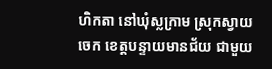ហិកតា នៅឃុំស្លក្រាម ស្រុកស្វាយចេក ខេត្តបន្ទាយមានជ័យ ជាមួយ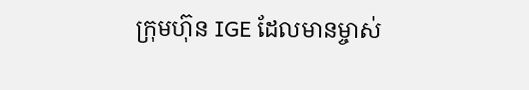ក្រុមហ៊ុន IGE ដែលមានម្ចាស់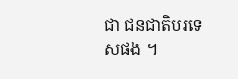ជា ជនជាតិបរទេសផង ។